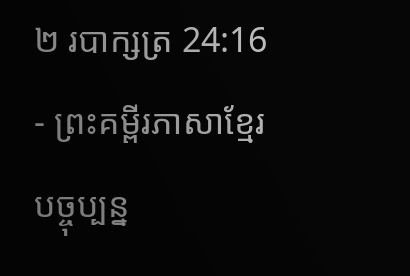២ របាក្សត្រ 24:16 - ព្រះគម្ពីរភាសាខ្មែរបច្ចុប្បន្ន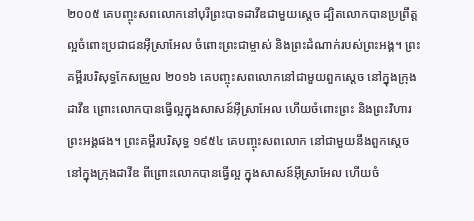២០០៥ គេបញ្ចុះសពលោកនៅបុរីព្រះបាទដាវីឌជាមួយស្ដេច ដ្បិតលោកបានប្រព្រឹត្តល្អចំពោះប្រជាជនអ៊ីស្រាអែល ចំពោះព្រះជាម្ចាស់ និងព្រះដំណាក់របស់ព្រះអង្គ។ ព្រះគម្ពីរបរិសុទ្ធកែសម្រួល ២០១៦ គេបញ្ចុះសពលោកនៅជាមួយពួកស្តេច នៅក្នុងក្រុងដាវីឌ ព្រោះលោកបានធ្វើល្អក្នុងសាសន៍អ៊ីស្រាអែល ហើយចំពោះព្រះ និងព្រះវិហារព្រះអង្គផង។ ព្រះគម្ពីរបរិសុទ្ធ ១៩៥៤ គេបញ្ចុះសពលោក នៅជាមួយនឹងពួកស្តេច នៅក្នុងក្រុងដាវីឌ ពីព្រោះលោកបានធ្វើល្អ ក្នុងសាសន៍អ៊ីស្រាអែល ហើយចំ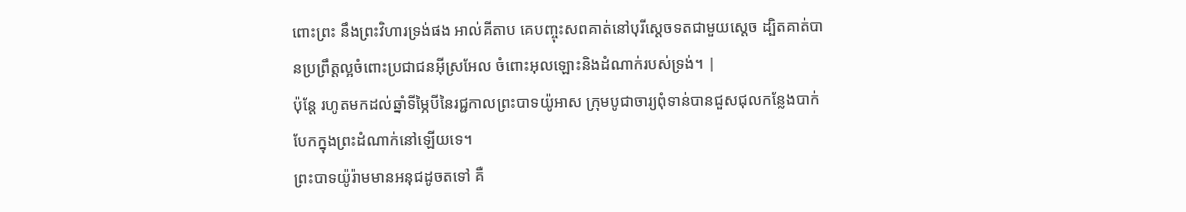ពោះព្រះ នឹងព្រះវិហារទ្រង់ផង អាល់គីតាប គេបញ្ចុះសពគាត់នៅបុរីស្តេចទតជាមួយស្តេច ដ្បិតគាត់បានប្រព្រឹត្តល្អចំពោះប្រជាជនអ៊ីស្រអែល ចំពោះអុលឡោះនិងដំណាក់របស់ទ្រង់។ |
ប៉ុន្តែ រហូតមកដល់ឆ្នាំទីម្ភៃបីនៃរជ្ជកាលព្រះបាទយ៉ូអាស ក្រុមបូជាចារ្យពុំទាន់បានជួសជុលកន្លែងបាក់បែកក្នុងព្រះដំណាក់នៅឡើយទេ។
ព្រះបាទយ៉ូរ៉ាមមានអនុជដូចតទៅ គឺ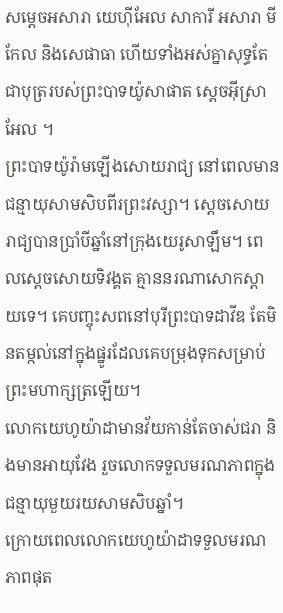សម្ដេចអសារា យេហ៊ីអែល សាការី អសារា មីកែល និងសេផាធា ហើយទាំងអស់គ្នាសុទ្ធតែជាបុត្ររបស់ព្រះបាទយ៉ូសាផាត ស្ដេចអ៊ីស្រាអែល ។
ព្រះបាទយ៉ូរ៉ាមឡើងសោយរាជ្យ នៅពេលមានជន្មាយុសាមសិបពីរព្រះវស្សា។ ស្ដេចសោយរាជ្យបានប្រាំបីឆ្នាំនៅក្រុងយេរូសាឡឹម។ ពេលស្ដេចសោយទិវង្គត គ្មាននរណាសោកស្ដាយទេ។ គេបញ្ចុះសពនៅបុរីព្រះបាទដាវីឌ តែមិនតម្កល់នៅក្នុងផ្នូរដែលគេបម្រុងទុកសម្រាប់ព្រះមហាក្សត្រឡើយ។
លោកយេហូយ៉ាដាមានវ័យកាន់តែចាស់ជរា និងមានអាយុវែង រួចលោកទទួលមរណភាពក្នុងជន្មាយុមួយរយសាមសិបឆ្នាំ។
ក្រោយពេលលោកយេហូយ៉ាដាទទួលមរណភាពផុត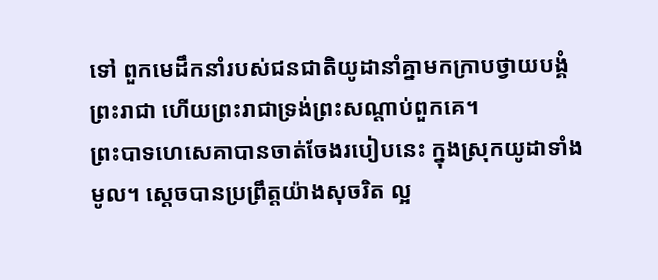ទៅ ពួកមេដឹកនាំរបស់ជនជាតិយូដានាំគ្នាមកក្រាបថ្វាយបង្គំព្រះរាជា ហើយព្រះរាជាទ្រង់ព្រះសណ្ដាប់ពួកគេ។
ព្រះបាទហេសេគាបានចាត់ចែងរបៀបនេះ ក្នុងស្រុកយូដាទាំងមូល។ ស្ដេចបានប្រព្រឹត្តយ៉ាងសុចរិត ល្អ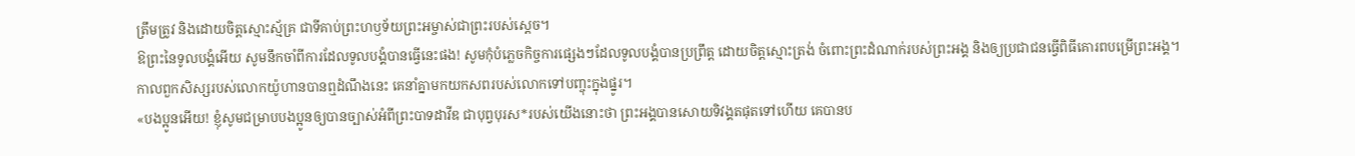ត្រឹមត្រូវ និងដោយចិត្តស្មោះស្ម័គ្រ ជាទីគាប់ព្រះហឫទ័យព្រះអម្ចាស់ជាព្រះរបស់ស្ដេច។
ឱព្រះនៃទូលបង្គំអើយ សូមនឹកចាំពីការដែលទូលបង្គំបានធ្វើនេះផង! សូមកុំបំភ្លេចកិច្ចការផ្សេងៗដែលទូលបង្គំបានប្រព្រឹត្ត ដោយចិត្តស្មោះត្រង់ ចំពោះព្រះដំណាក់របស់ព្រះអង្គ និងឲ្យប្រជាជនធ្វើពិធីគោរពបម្រើព្រះអង្គ។
កាលពួកសិស្សរបស់លោកយ៉ូហានបានឮដំណឹងនេះ គេនាំគ្នាមកយកសពរបស់លោកទៅបញ្ចុះក្នុងផ្នូរ។
«បងប្អូនអើយ! ខ្ញុំសូមជម្រាបបងប្អូនឲ្យបានច្បាស់អំពីព្រះបាទដាវីឌ ជាបុព្វបុរស*របស់យើងនោះថា ព្រះអង្គបានសោយទិវង្គតផុតទៅហើយ គេបានប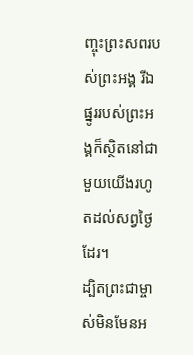ញ្ចុះព្រះសពរបស់ព្រះអង្គ រីឯផ្នូររបស់ព្រះអង្គក៏ស្ថិតនៅជាមួយយើងរហូតដល់សព្វថ្ងៃដែរ។
ដ្បិតព្រះជាម្ចាស់មិនមែនអ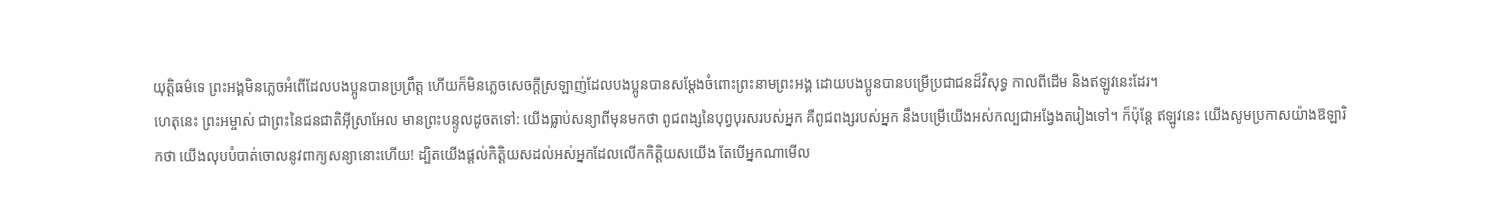យុត្ដិធម៌ទេ ព្រះអង្គមិនភ្លេចអំពើដែលបងប្អូនបានប្រព្រឹត្ត ហើយក៏មិនភ្លេចសេចក្ដីស្រឡាញ់ដែលបងប្អូនបានសម្តែងចំពោះព្រះនាមព្រះអង្គ ដោយបងប្អូនបានបម្រើប្រជាជនដ៏វិសុទ្ធ កាលពីដើម និងឥឡូវនេះដែរ។
ហេតុនេះ ព្រះអម្ចាស់ ជាព្រះនៃជនជាតិអ៊ីស្រាអែល មានព្រះបន្ទូលដូចតទៅ: យើងធ្លាប់សន្យាពីមុនមកថា ពូជពង្សនៃបុព្វបុរសរបស់អ្នក គឺពូជពង្សរបស់អ្នក នឹងបម្រើយើងអស់កល្បជាអង្វែងតរៀងទៅ។ ក៏ប៉ុន្តែ ឥឡូវនេះ យើងសូមប្រកាសយ៉ាងឱឡារិកថា យើងលុបបំបាត់ចោលនូវពាក្យសន្យានោះហើយ! ដ្បិតយើងផ្ដល់កិត្តិយសដល់អស់អ្នកដែលលើកកិត្តិយសយើង តែបើអ្នកណាមើល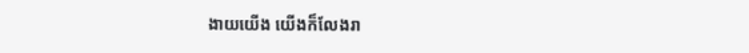ងាយយើង យើងក៏លែងរា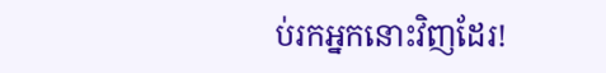ប់រកអ្នកនោះវិញដែរ!